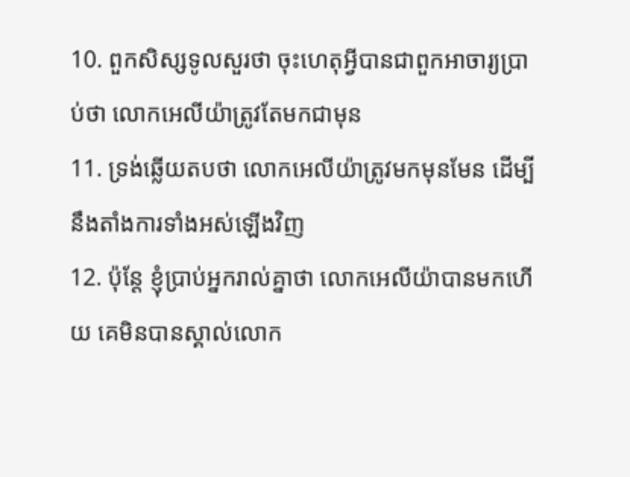10. ពួកសិស្សទូលសួរថា ចុះហេតុអ្វីបានជាពួកអាចារ្យប្រាប់ថា លោកអេលីយ៉ាត្រូវតែមកជាមុន
11. ទ្រង់ឆ្លើយតបថា លោកអេលីយ៉ាត្រូវមកមុនមែន ដើម្បីនឹងតាំងការទាំងអស់ឡើងវិញ
12. ប៉ុន្តែ ខ្ញុំប្រាប់អ្នករាល់គ្នាថា លោកអេលីយ៉ាបានមកហើយ គេមិនបានស្គាល់លោក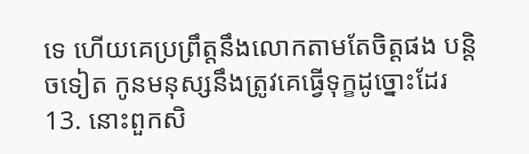ទេ ហើយគេប្រព្រឹត្តនឹងលោកតាមតែចិត្តផង បន្តិចទៀត កូនមនុស្សនឹងត្រូវគេធ្វើទុក្ខដូច្នោះដែរ
13. នោះពួកសិ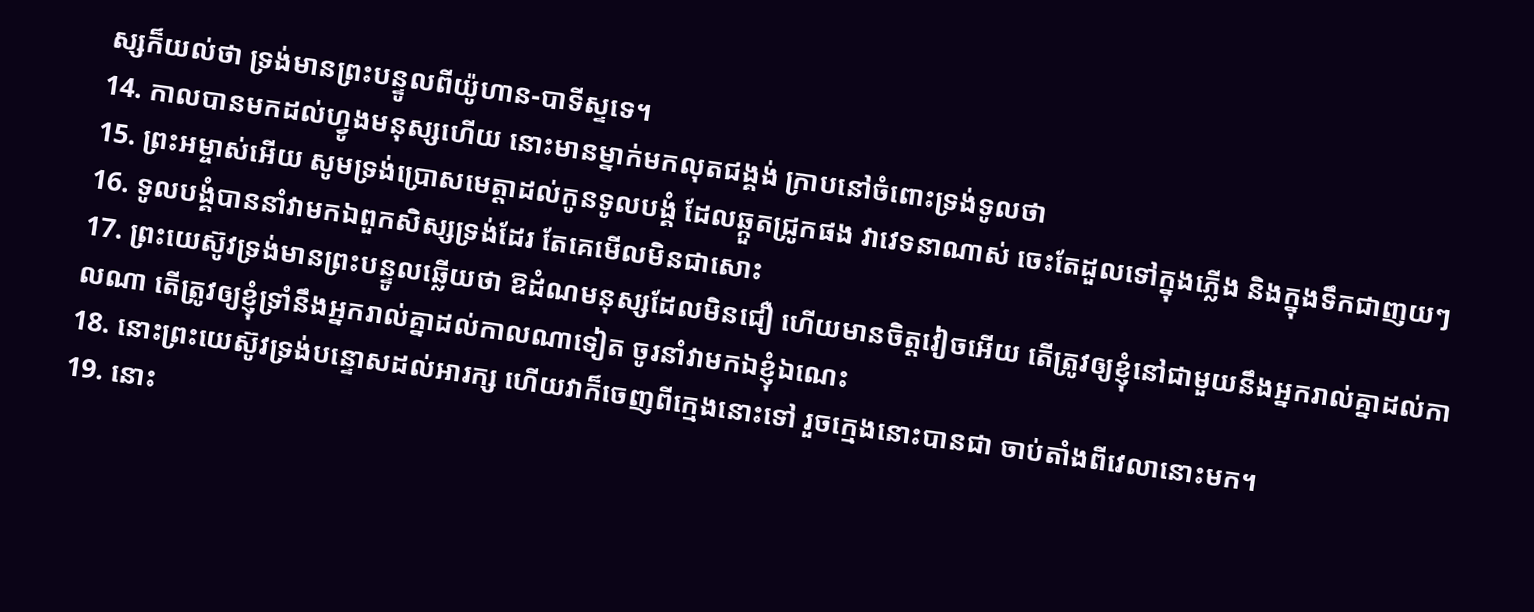ស្សក៏យល់ថា ទ្រង់មានព្រះបន្ទូលពីយ៉ូហាន-បាទីស្ទទេ។
14. កាលបានមកដល់ហ្វូងមនុស្សហើយ នោះមានម្នាក់មកលុតជង្គង់ ក្រាបនៅចំពោះទ្រង់ទូលថា
15. ព្រះអម្ចាស់អើយ សូមទ្រង់ប្រោសមេត្តាដល់កូនទូលបង្គំ ដែលឆ្កួតជ្រូកផង វាវេទនាណាស់ ចេះតែដួលទៅក្នុងភ្លើង និងក្នុងទឹកជាញយៗ
16. ទូលបង្គំបាននាំវាមកឯពួកសិស្សទ្រង់ដែរ តែគេមើលមិនជាសោះ
17. ព្រះយេស៊ូវទ្រង់មានព្រះបន្ទូលឆ្លើយថា ឱដំណមនុស្សដែលមិនជឿ ហើយមានចិត្តវៀចអើយ តើត្រូវឲ្យខ្ញុំនៅជាមួយនឹងអ្នករាល់គ្នាដល់កាលណា តើត្រូវឲ្យខ្ញុំទ្រាំនឹងអ្នករាល់គ្នាដល់កាលណាទៀត ចូរនាំវាមកឯខ្ញុំឯណេះ
18. នោះព្រះយេស៊ូវទ្រង់បន្ទោសដល់អារក្ស ហើយវាក៏ចេញពីក្មេងនោះទៅ រួចក្មេងនោះបានជា ចាប់តាំងពីវេលានោះមក។
19. នោះ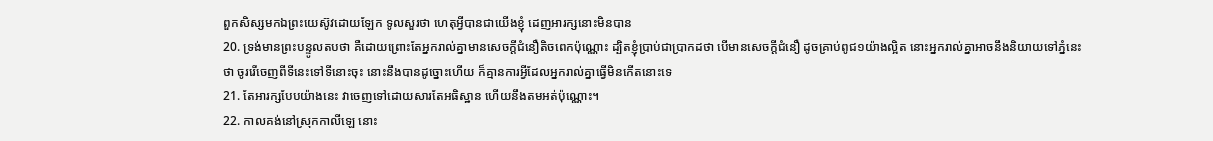ពួកសិស្សមកឯព្រះយេស៊ូវដោយឡែក ទូលសួរថា ហេតុអ្វីបានជាយើងខ្ញុំ ដេញអារក្សនោះមិនបាន
20. ទ្រង់មានព្រះបន្ទូលតបថា គឺដោយព្រោះតែអ្នករាល់គ្នាមានសេចក្ដីជំនឿតិចពេកប៉ុណ្ណោះ ដ្បិតខ្ញុំប្រាប់ជាប្រាកដថា បើមានសេចក្ដីជំនឿ ដូចគ្រាប់ពូជ១យ៉ាងល្អិត នោះអ្នករាល់គ្នាអាចនឹងនិយាយទៅភ្នំនេះថា ចូររើចេញពីទីនេះទៅទីនោះចុះ នោះនឹងបានដូច្នោះហើយ ក៏គ្មានការអ្វីដែលអ្នករាល់គ្នាធ្វើមិនកើតនោះទេ
21. តែអារក្សបែបយ៉ាងនេះ វាចេញទៅដោយសារតែអធិស្ឋាន ហើយនឹងតមអត់ប៉ុណ្ណោះ។
22. កាលគង់នៅស្រុកកាលីឡេ នោះ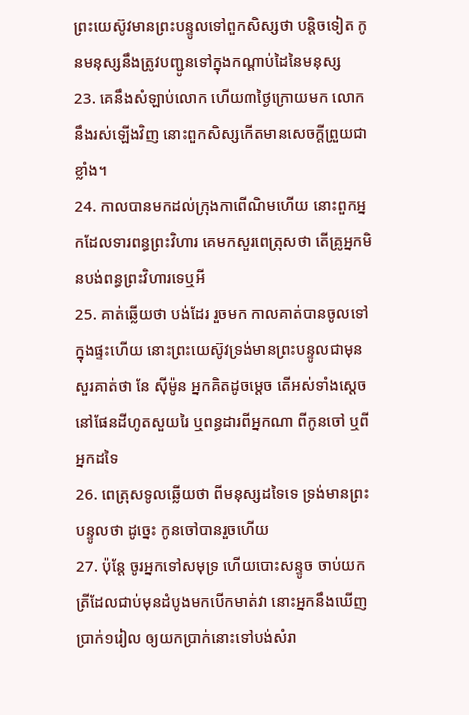ព្រះយេស៊ូវមានព្រះបន្ទូលទៅពួកសិស្សថា បន្តិចទៀត កូនមនុស្សនឹងត្រូវបញ្ជូនទៅក្នុងកណ្តាប់ដៃនៃមនុស្ស
23. គេនឹងសំឡាប់លោក ហើយ៣ថ្ងៃក្រោយមក លោកនឹងរស់ឡើងវិញ នោះពួកសិស្សកើតមានសេចក្ដីព្រួយជាខ្លាំង។
24. កាលបានមកដល់ក្រុងកាពើណិមហើយ នោះពួកអ្នកដែលទារពន្ធព្រះវិហារ គេមកសួរពេត្រុសថា តើគ្រូអ្នកមិនបង់ពន្ធព្រះវិហារទេឬអី
25. គាត់ឆ្លើយថា បង់ដែរ រួចមក កាលគាត់បានចូលទៅក្នុងផ្ទះហើយ នោះព្រះយេស៊ូវទ្រង់មានព្រះបន្ទូលជាមុន សួរគាត់ថា នែ ស៊ីម៉ូន អ្នកគិតដូចម្តេច តើអស់ទាំងស្តេចនៅផែនដីហូតសួយរៃ ឬពន្ធដារពីអ្នកណា ពីកូនចៅ ឬពីអ្នកដទៃ
26. ពេត្រុសទូលឆ្លើយថា ពីមនុស្សដទៃទេ ទ្រង់មានព្រះបន្ទូលថា ដូច្នេះ កូនចៅបានរួចហើយ
27. ប៉ុន្តែ ចូរអ្នកទៅសមុទ្រ ហើយបោះសន្ទូច ចាប់យកត្រីដែលជាប់មុនដំបូងមកបើកមាត់វា នោះអ្នកនឹងឃើញប្រាក់១រៀល ឲ្យយកប្រាក់នោះទៅបង់សំរា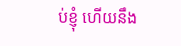ប់ខ្ញុំ ហើយនឹង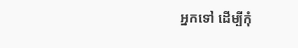អ្នកទៅ ដើម្បីកុំ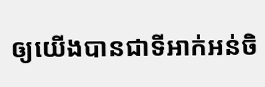ឲ្យយើងបានជាទីអាក់អន់ចិ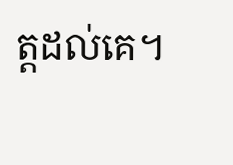ត្តដល់គេ។